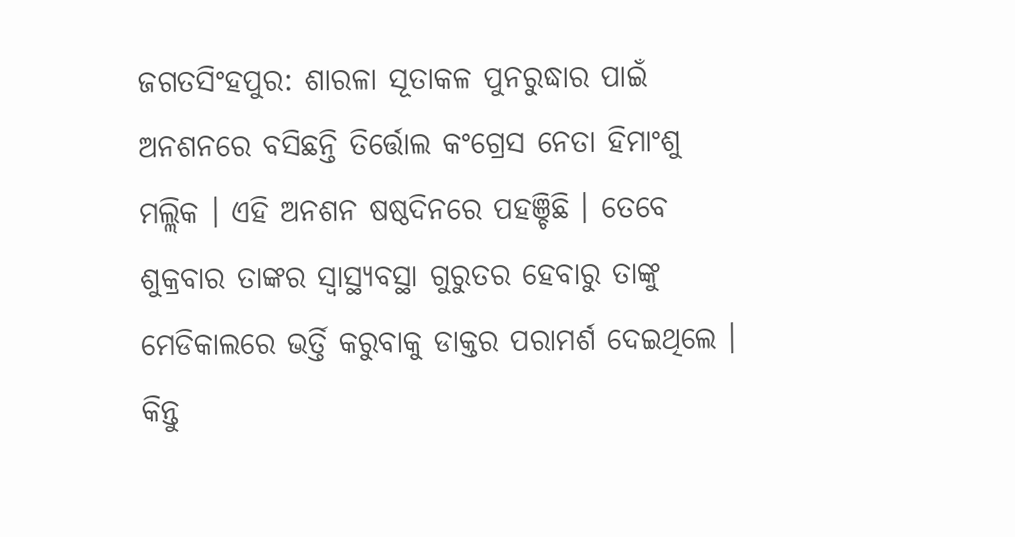ଜଗତସିଂହପୁର: ଶାରଳା ସୂତାକଳ ପୁନରୁଦ୍ଧାର ପାଇଁ ଅନଶନରେ ବସିଛନ୍ତି ତିର୍ତ୍ତୋଲ କଂଗ୍ରେସ ନେତା ହିମାଂଶୁ ମଲ୍ଲିକ । ଏହି ଅନଶନ ଷଷ୍ଠଦିନରେ ପହଞ୍ଚିଛି । ତେବେ ଶୁକ୍ରବାର ତାଙ୍କର ସ୍ବାସ୍ଥ୍ୟବସ୍ଥା ଗୁରୁତର ହେବାରୁ ତାଙ୍କୁ ମେଡିକାଲରେ ଭର୍ତ୍ତି କରୁବାକୁ ଡାକ୍ତର ପରାମର୍ଶ ଦେଇଥିଲେ । କିନ୍ତୁ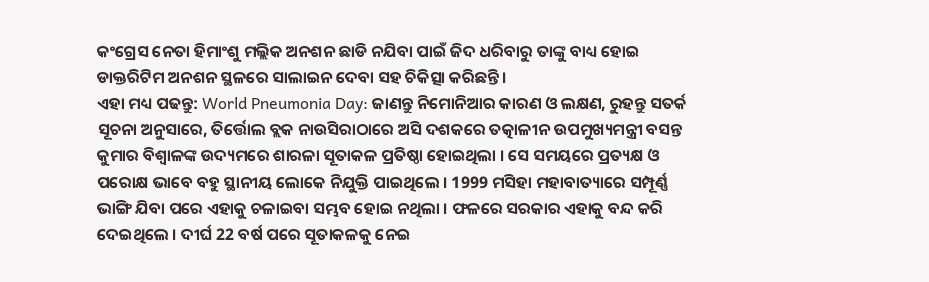କଂଗ୍ରେସ ନେତା ହିମାଂଶୁ ମଲ୍ଲିକ ଅନଶନ ଛାଡି ନଯିବା ପାଇଁ ଜିଦ ଧରିବାରୁ ତାଙ୍କୁ ବାଧ୍ୟ ହୋଇ ଡାକ୍ତରିଟିମ ଅନଶନ ସ୍ଥଳରେ ସାଲାଇନ ଦେବା ସହ ଚିକିତ୍ସା କରିଛନ୍ତି ।
ଏହା ମଧ୍ୟ ପଢନ୍ତୁ: World Pneumonia Day: ଜାଣନ୍ତୁ ନିମୋନିଆର କାରଣ ଓ ଲକ୍ଷଣ, ରୁହନ୍ତୁ ସତର୍କ
ସୂଚନା ଅନୁସାରେ, ତିର୍ତ୍ତୋଲ ବ୍ଲକ ନାଉସିରାଠାରେ ଅସି ଦଶକରେ ତତ୍କାଳୀନ ଉପମୁଖ୍ୟମନ୍ତ୍ରୀ ବସନ୍ତ କୁମାର ବିଶ୍ବାଳଙ୍କ ଉଦ୍ୟମରେ ଶାରଳା ସୂତାକଳ ପ୍ରତିଷ୍ଠା ହୋଇଥିଲା । ସେ ସମୟରେ ପ୍ରତ୍ୟକ୍ଷ ଓ ପରୋକ୍ଷ ଭାବେ ବହୁ ସ୍ଥାନୀୟ ଲୋକେ ନିଯୁକ୍ତି ପାଇଥିଲେ । 1999 ମସିହା ମହାବାତ୍ୟାରେ ସମ୍ପୂର୍ଣ୍ଣ ଭାଙ୍ଗି ଯିବା ପରେ ଏହାକୁ ଚଳାଇବା ସମ୍ଭବ ହୋଇ ନଥିଲା । ଫଳରେ ସରକାର ଏହାକୁ ବନ୍ଦ କରି ଦେଇଥିଲେ । ଦୀର୍ଘ 22 ବର୍ଷ ପରେ ସୂତାକଳକୁ ନେଇ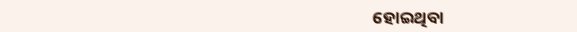ହୋଇଥିବା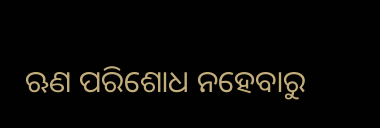ଋଣ ପରିଶୋଧ ନହେବାରୁ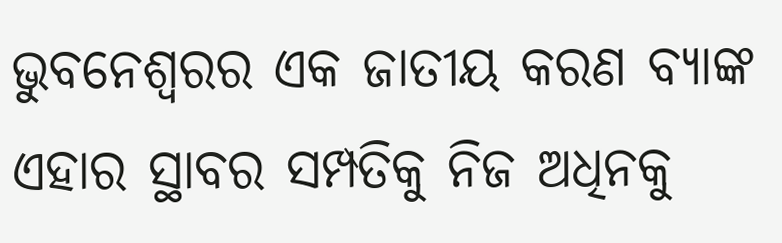ଭୁବନେଶ୍ୱରର ଏକ ଜାତୀୟ କରଣ ବ୍ୟାଙ୍କ ଏହାର ସ୍ଥାବର ସମ୍ପତିକୁ ନିଜ ଅଧିନକୁ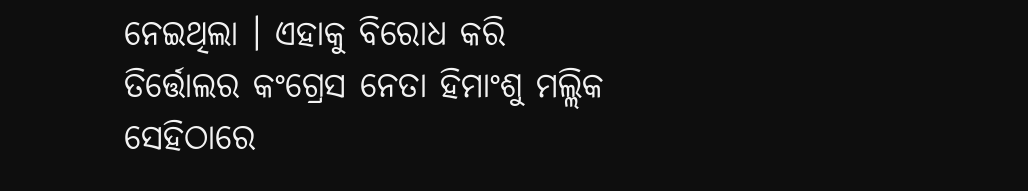ନେଇଥିଲା । ଏହାକୁ ବିରୋଧ କରି ତିର୍ତ୍ତୋଲର କଂଗ୍ରେସ ନେତା ହିମାଂଶୁ ମଲ୍ଲିକ ସେହିଠାରେ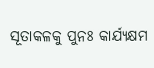ସୂତାକଳକୁ ପୁନଃ କାର୍ଯ୍ୟକ୍ଷମ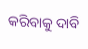କରିବାକୁ ଦାବି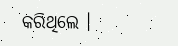କରିଥିଲେ ।